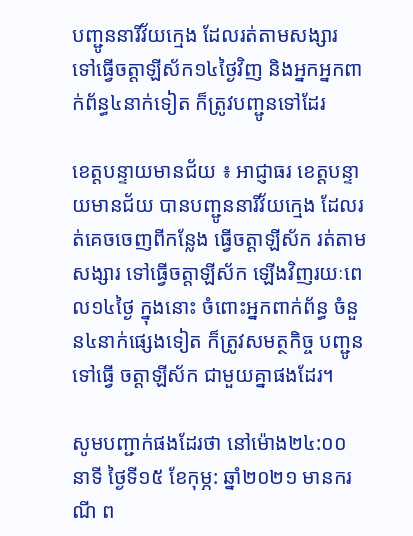បញ្ជូននារីវ័យក្មេង ដែលរត់តាមសង្សារ ទៅធ្វើចត្តាឡីស័ក១៤ថ្ងៃវិញ និងអ្នកអ្នកពាក់ព័ន្ធ៤នាក់ទៀត ក៏ត្រូវបញ្ជូនទៅដែរ

ខេត្តបន្ទាយមានជ័យ ៖ អាជ្ញាធរ ខេត្តបន្ទាយមានជ័យ បានបញ្ជូននារីវ័យក្មេង ដែលរត់គេចចេញពីកន្លែង ធ្វើចត្តាឡីស័ក រត់តាមសង្សារ ទៅធ្វើចត្តាឡីស័ក ឡើងវិញរយៈពេល១៤ថ្ងៃ ក្នុងនោះ ចំពោះអ្នកពាក់ព័ន្ធ ចំនួន៤នាក់ផ្សេងទៀត ក៏ត្រូវសមត្ថកិច្ច បញ្ជូនទៅធ្វើ ចត្តាឡីស័ក ជាមួយគ្នាផងដែរ។

សូមបញ្ជាក់ផងដែរថា នៅម៉ោង២៤:០០ នាទី ថ្ងៃទី១៥ ខែកុម្ភ: ឆ្នាំ២០២១ មានករណី ព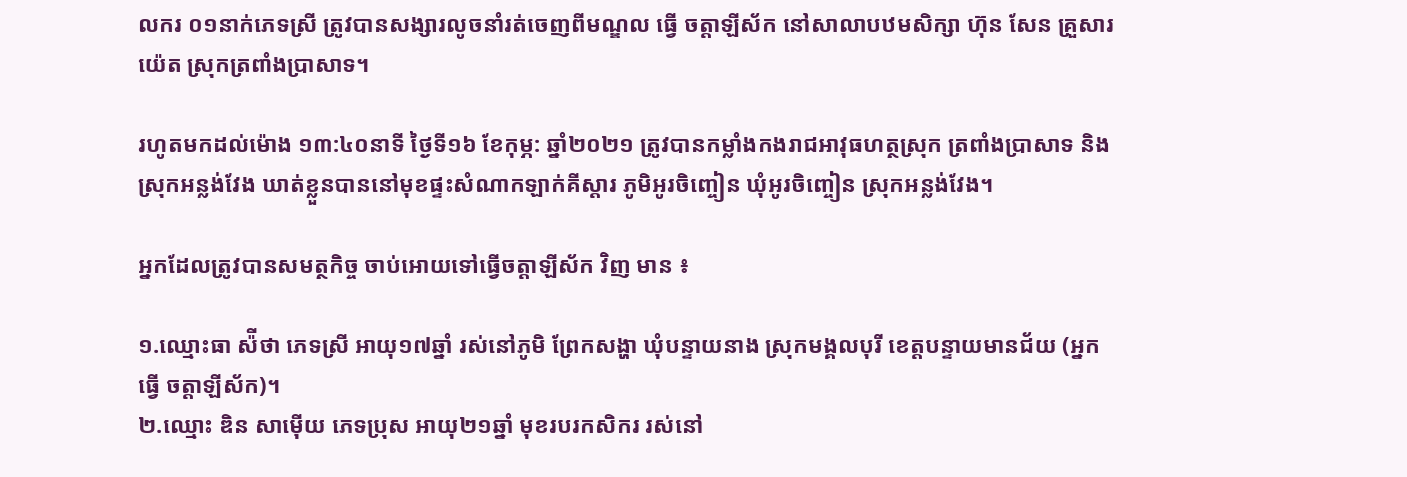លករ ០១នាក់ភេទស្រី ត្រូវបានសង្សារលូចនាំរត់ចេញពីមណ្ឌល ធ្វើ ចត្តាឡីស័ក នៅសាលាបឋមសិក្សា ហ៊ុន សែន គ្រួសារ យ៉េត ស្រុកត្រពាំងប្រាសាទ។

រហូតមកដល់ម៉ោង ១៣:៤០នាទី ថ្ងៃទី១៦ ខែកុម្ភ: ឆ្នាំ២០២១ ត្រូវបានកម្លាំងកងរាជអាវុធហត្ថស្រុក ត្រពាំងប្រាសាទ និងស្រុកអន្លង់វែង ឃាត់ខ្លួនបាននៅមុខផ្ទះសំណាកឡាក់គីស្តារ ភូមិអូរចិញ្ចៀន ឃុំអូរចិញ្ចៀន ស្រុកអន្លង់វែង។

អ្នកដែលត្រូវបានសមត្ថកិច្ច ចាប់អោយទៅធ្វើចត្តាឡីស័ក វិញ មាន ៖

១.ឈ្មោះធា ស៉ីថា ភេទស្រី អាយុ១៧ឆ្នាំ រស់នៅភូមិ ព្រែកសង្ហា ឃុំបន្ទាយនាង ស្រុកមង្គលបុរី ខេត្តបន្ទាយមានជ័យ (អ្នកធ្វើ ចត្តាឡីស័ក)។
២.ឈ្មោះ ឌិន សាម៉ើយ ភេទប្រុស អាយុ២១ឆ្នាំ មុខរបរកសិករ រស់នៅ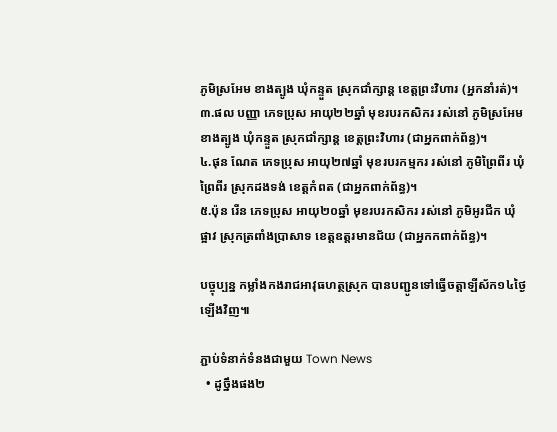ភូមិស្រអែម ខាងត្បូង ឃុំកន្ទួត ស្រុកជាំក្សាន្ត ខេត្តព្រះវិហារ (អ្នកនាំរត់)។
៣.ផល បញ្ញា ភេទប្រុស អាយុ២២ឆ្នាំ មុខរបរកសិករ រស់នៅ ភូមិស្រអែមខាងត្បូង ឃុំកន្ទួត ស្រុកជាំក្សាន្ត ខេត្តព្រះវិហារ (ជាអ្នកពាក់ព័ន្ធ)។
៤.ផុន ណែត ភេទប្រុស អាយុ២៧ឆ្នាំ មុខរបរកម្មករ រស់នៅ ភូមិព្រៃពីរ ឃុំព្រៃពីរ ស្រុកដងទង់ ខេត្តកំពត (ជាអ្នកពាក់ព័ន្ធ)។
៥.ប៉ុន រើន ភេទប្រុស អាយុ២០ឆ្នាំ មុខរបរកសិករ រស់នៅ ភូមិអូរជីក ឃុំផ្អាវ ស្រុកត្រពាំងប្រាសាទ ខេត្តឧត្តរមានជ័យ (ជាអ្នកកពាក់ព័ន្ធ)។

បច្ចុប្បន្ន កម្លាំងកងរាជអាវុធហត្ថស្រុក បានបញ្ជូនទៅធ្វើចត្តាឡីស័ក១៤ថ្ងៃឡើងវិញ៕

ភ្ជាប់ទំនាក់ទំនងជាមួយ Town News
  • ដូច្នឹងផង២